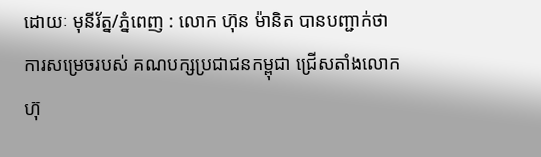ដោយៈ មុនីរ័ត្ន/ភ្នំពេញ : លោក ហ៊ុន ម៉ានិត បានបញ្ជាក់ថា ការសម្រេចរបស់ គណបក្សប្រជាជនកម្ពុជា ជ្រើសតាំងលោក ហ៊ុ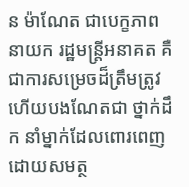ន ម៉ាណែត ជាបេក្ខភាព នាយក រដ្ឋមន្ត្រីអនាគត គឺជាការសម្រេចដ៏ត្រឹមត្រូវ ហើយបងណែតជា ថ្នាក់ដឹក នាំម្នាក់ដែលពោរពេញដោយសមត្ថ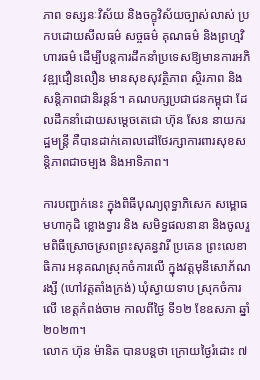ភាព ទស្សនៈវិស័យ និងចក្ខុវិស័យច្បាស់លាស់ ប្រកបដោយសីលធម៌ សច្ចធម៌ គុណធម៌ និងព្រហ្មវិហារធម៌ ដើម្បីបន្តការដឹកនាំប្រទេសឱ្យមានការអភិវឌ្ឍជឿនលឿន មានសុខសុវត្ថិភាព ស្ថិរភាព និងសន្តិភាពជានិរន្តន៍។ គណបក្សប្រជាជនកម្ពុជា ដែលដឹកនាំដោយសម្តេចតេជោ ហ៊ុន សែន នាយករដ្ឋមន្ត្រី គឺបានដាក់គោលដៅថែរក្សាការពារសុខសន្តិភាពជាចម្បង និងអាទិភាព។

ការបញ្ជាក់នេះ ក្នុងពិធីបុណ្យពុទ្ធាភិសេក សម្ពោធមហាកុដិ ខ្លោងទ្វារ និង សមិទ្ធផលនានា និងចូលរួមពិធីស្រោចស្រពព្រះសុគន្ធវារី ប្រគេន ព្រះលេខាធិការ អនុគណស្រុកចំការលើ ក្នុងវត្តមុនីសោភ័ណរង្សី (ហៅវត្តតាំងក្រង់) ឃុំស្វាយទាប ស្រុកចំការលើ ខេត្តកំពង់ចាម កាលពីថ្ងៃ ទី១២ ខែឧសភា ឆ្នាំ២០២៣។
លោក ហ៊ុន ម៉ានិត បានបន្តថា ក្រោយថ្ងៃរំដោះ ៧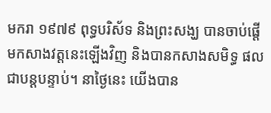មករា ១៩៧៩ ពុទ្ធបរិស័ទ និងព្រះសង្ឃ បានចាប់ផ្តើមកសាងវត្តនេះឡើងវិញ និងបានកសាងសមិទ្ធ ផល ជាបន្តបន្ទាប់។ នាថ្ងៃនេះ យើងបាន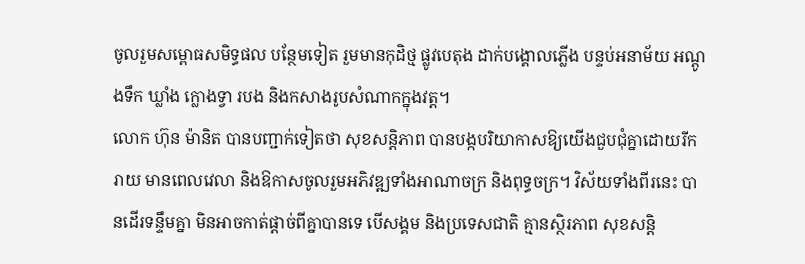ចូលរួមសម្ពោធសមិទ្ធផល បន្ថែមទៀត រួមមានកុដិថ្ម ផ្លូវបេតុង ដាក់បង្គោលភ្លើង បន្ទប់អនាម័យ អណ្តូងទឹក ឃ្លាំង ក្លោងទ្វា របង និងកសាងរូបសំណាកក្នុងវត្ត។
លោក ហ៊ុន ម៉ានិត បានបញ្ជាក់ទៀតថា សុខសន្តិភាព បានបង្កបរិយាកាសឱ្យយើងជួបជុំគ្នាដោយរីករាយ មានពេលវេលា និងឱកាសចូលរួមអភិវឌ្ឍទាំងអាណាចក្រ និងពុទ្ធចក្រ។ វិស័យទាំងពីរនេះ បានដើរទន្ទឹមគ្នា មិនអាចកាត់ផ្តាច់ពីគ្នាបានទេ បើសង្គម និងប្រទេសជាតិ គ្មានស្ថិរភាព សុខសន្តិ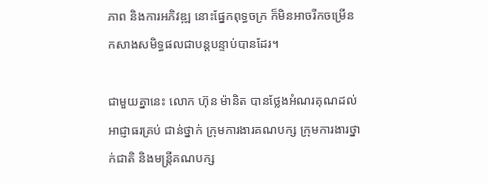ភាព និងការអភិវឌ្ឍ នោះផ្នែកពុទ្ធចក្រ ក៏មិនអាចរីកចម្រេីន កសាងសមិទ្ធផលជាបន្តបន្ទាប់បានដែរ។

ជាមួយគ្នានេះ លោក ហ៊ុន ម៉ានិត បានថ្លែងអំណរគុណដល់អាជ្ញាធរគ្រប់ ជាន់ថ្នាក់ ក្រុមការងារគណបក្ស ក្រុមការងារថ្នាក់ជាតិ និងមន្ត្រីគណបក្ស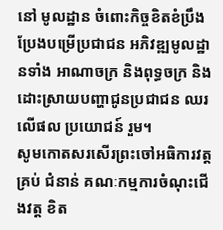នៅ មូលដ្ឋាន ចំពោះកិច្ចខិតខំប្រឹងប្រែងបម្រើប្រជាជន អភិវឌ្ឍមូលដ្ឋានទាំង អាណាចក្រ និងពុទ្ធចក្រ និងដោះស្រាយបញ្ហាជូនប្រជាជន ឈរលើផល ប្រយោជន៍ រួម។
សូមកោតសរសើរព្រះចៅអធិការវត្តគ្រប់ ជំនាន់ គណៈកម្មការចំណុះជើងវត្ត ខិត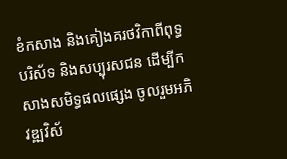ខំកសាង និងគៀងគរថវិកាពីពុទ្ធបរិស័ទ និងសប្បុរសជន ដើម្បីកសាងសមិទ្ធផលផ្សេង ចូលរួមអភិវឌ្ឍវិស័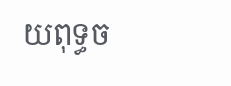យពុទ្ធច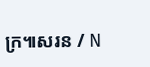ក្រ៕សរន / N